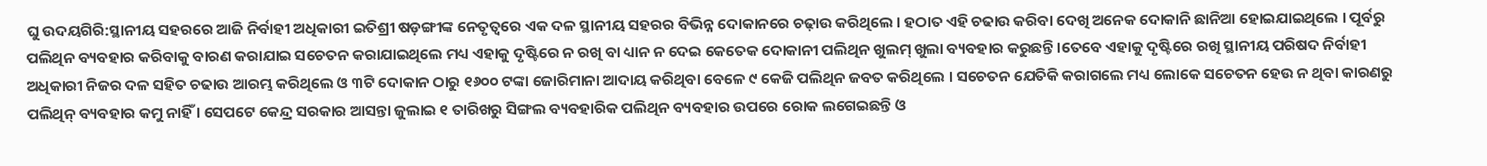ଘୁ ଉଦୟଗିରି:ସ୍ଥାନୀୟ ସହରରେ ଆଜି ନିର୍ବାହୀ ଅଧିକାରୀ ଇତିଶ୍ରୀ ଷଡ଼ଙ୍ଗୀଙ୍କ ନେତୃତ୍ୱରେ ଏକ ଦଳ ସ୍ଥାନୀୟ ସହରର ବିଭିନ୍ନ ଦୋକାନରେ ଚଢ଼ାଉ କରିଥିଲେ । ହଠାତ ଏହି ଚଢାଉ କରିବା ଦେଖି ଅନେକ ଦୋକାନି ଛାନିଆ ହୋଇଯାଇଥିଲେ । ପୂର୍ବରୁ ପଲିଥିନ ବ୍ୟବହାର କରିବାକୁ ବାରଣ କରାଯାଇ ସଚେତନ କରାଯାଇଥିଲେ ମଧ୍ୟ ଏହାକୁ ଦୃଷ୍ଟିରେ ନ ରଖି ବା ଧ୍ୟାନ ନ ଦେଇ କେତେକ ଦୋକାନୀ ପଲିଥିନ ଖୁଲମ୍ ଖୁଲା ବ୍ୟବହାର କରୁଛନ୍ତି ।ତେବେ ଏହାକୁ ଦୃଷ୍ଟିରେ ରଖି ସ୍ଥାନୀୟ ପରିଷଦ ନିର୍ବାହୀ ଅଧିକାରୀ ନିଜର ଦଳ ସହିତ ଚଢାଉ ଆରମ୍ଭ କରିଥିଲେ ଓ ୩ଟି ଦୋକାନ ଠାରୁ ୧୬୦୦ ଟଙ୍କା ଜୋରିମାନା ଆଦାୟ କରିଥିବା ବେଳେ ୯ କେଜି ପଲିଥିନ ଜବତ କରିଥିଲେ । ସଚେତନ ଯେତିକି କରାଗଲେ ମଧ୍ୟ ଲୋକେ ସଚେତନ ହେଉ ନ ଥିବା କାରଣରୁ ପଲିଥିନ୍ ବ୍ୟବହାର କମୁ ନାହିଁ । ସେପଟେ କେନ୍ଦ୍ର ସରକାର ଆସନ୍ତା ଜୁଲାଇ ୧ ତାରିଖରୁ ସିଙ୍ଗଲ ବ୍ୟବହାରିକ ପଲିଥିନ ବ୍ୟବହାର ଉପରେ ରୋକ ଲଗେଇଛନ୍ତି ଓ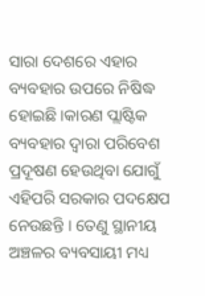ସାରା ଦେଶରେ ଏହାର ବ୍ୟବହାର ଉପରେ ନିଷିଦ୍ଧ ହୋଇଛି ।କାରଣ ପ୍ଲାଷ୍ଟିକ ବ୍ୟବହାର ଦ୍ୱାରା ପରିବେଶ ପ୍ରଦୂଷଣ ହେଉଥିବା ଯୋଗୁଁ ଏହିପରି ସରକାର ପଦକ୍ଷେପ ନେଉଛନ୍ତି । ତେଣୁ ସ୍ଥାନୀୟ ଅଞ୍ଚଳର ବ୍ୟବସାୟୀ ମଧ୍ୟ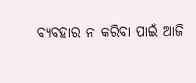ବ୍ୟବହାର ନ କରିବା ପାଇଁ ଆଜି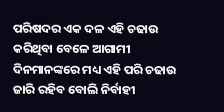ପରିଷଦର ଏକ ଦଳ ଏହି ଚଢାଉ କରିଥିବା ବେଳେ ଆଗାମୀ ଦିନମାନଙ୍କରେ ମଧ୍ୟ ଏହି ପରି ଚଢାଉ ଜାରି ରହିବ ବୋଲି ନିର୍ବାହୀ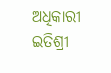ଅଧିକାରୀ ଇତିଶ୍ରୀ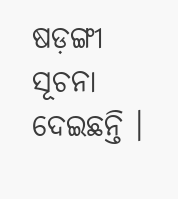ଷଡ଼ଙ୍ଗୀ ସୂଚନା ଦେଇଛନ୍ତି ।